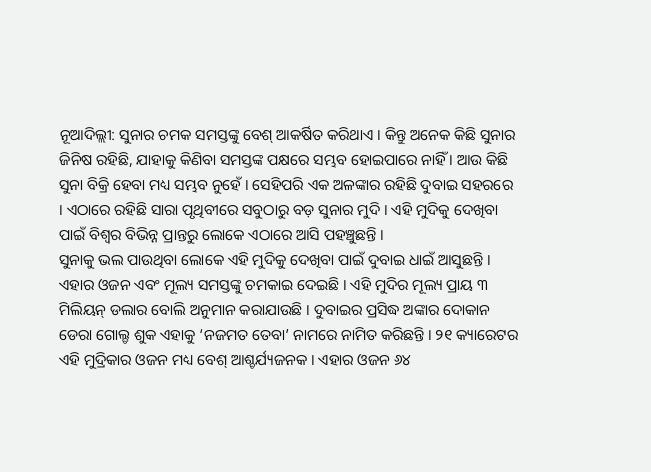ନୂଆଦିଲ୍ଲୀ: ସୁନାର ଚମକ ସମସ୍ତଙ୍କୁ ବେଶ୍ ଆକର୍ଷିତ କରିଥାଏ । କିନ୍ତୁ ଅନେକ କିଛି ସୁନାର ଜିନିଷ ରହିଛି, ଯାହାକୁ କିଣିବା ସମସ୍ତଙ୍କ ପକ୍ଷରେ ସମ୍ଭବ ହୋଇପାରେ ନାହିଁ । ଆଉ କିଛି ସୁନା ବିକ୍ରି ହେବା ମଧ୍ୟ ସମ୍ଭବ ନୁହେଁ । ସେହିପରି ଏକ ଅଳଙ୍କାର ରହିଛି ଦୁବାଇ ସହରରେ । ଏଠାରେ ରହିଛି ସାରା ପୃଥିବୀରେ ସବୁଠାରୁ ବଡ଼ ସୁନାର ମୁଦି । ଏହି ମୁଦିକୁ ଦେଖିବା ପାଇଁ ବିଶ୍ୱର ବିଭିନ୍ନ ପ୍ରାନ୍ତରୁ ଲୋକେ ଏଠାରେ ଆସି ପହଞ୍ଚୁଛନ୍ତି ।
ସୁନାକୁ ଭଲ ପାଉଥିବା ଲୋକେ ଏହି ମୁଦିକୁ ଦେଖିବା ପାଇଁ ଦୁବାଇ ଧାଇଁ ଆସୁଛନ୍ତି । ଏହାର ଓଜନ ଏବଂ ମୂଲ୍ୟ ସମସ୍ତଙ୍କୁ ଚମକାଇ ଦେଇଛି । ଏହି ମୁଦିର ମୂଲ୍ୟ ପ୍ରାୟ ୩ ମିଲିୟନ୍ ଡଲାର ବୋଲି ଅନୁମାନ କରାଯାଉଛି । ଦୁବାଇର ପ୍ରସିଦ୍ଧ ଅଙ୍କାର ଦୋକାନ ଡେରା ଗୋଲ୍ଡ ଶୁକ ଏହାକୁ ‘ନଜମତ ତେବା’ ନାମରେ ନାମିତ କରିଛନ୍ତି । ୨୧ କ୍ୟାରେଟର ଏହି ମୁଦ୍ରିକାର ଓଜନ ମଧ୍ୟ ବେଶ୍ ଆଶ୍ଚର୍ଯ୍ୟଜନକ । ଏହାର ଓଜନ ୬୪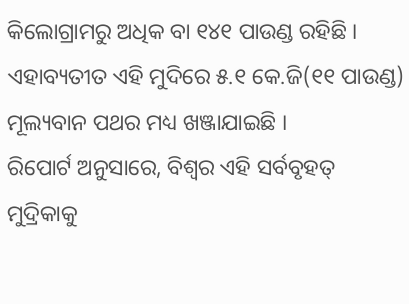କିଲୋଗ୍ରାମରୁ ଅଧିକ ବା ୧୪୧ ପାଉଣ୍ଡ ରହିଛି । ଏହାବ୍ୟତୀତ ଏହି ମୁଦିରେ ୫.୧ କେ.ଜି(୧୧ ପାଉଣ୍ଡ) ମୂଲ୍ୟବାନ ପଥର ମଧ୍ୟ ଖଞ୍ଜାଯାଇଛି ।
ରିପୋର୍ଟ ଅନୁସାରେ, ବିଶ୍ୱର ଏହି ସର୍ବବୃହତ୍ ମୁଦ୍ରିକାକୁ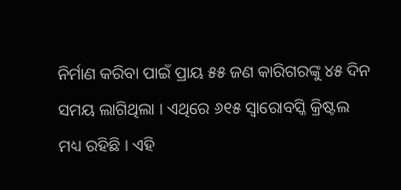ନିର୍ମାଣ କରିବା ପାଇଁ ପ୍ରାୟ ୫୫ ଜଣ କାରିଗରଙ୍କୁ ୪୫ ଦିନ ସମୟ ଲାଗିଥିଲା । ଏଥିରେ ୬୧୫ ସ୍ୱାରୋବସ୍କି କ୍ରିଷ୍ଟଲ ମଧ୍ୟ ରହିଛି । ଏହି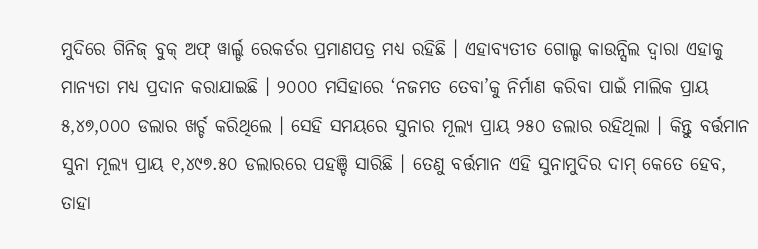ମୁଦିରେ ଗିନିଜ୍ ବୁକ୍ ଅଫ୍ ୱାର୍ଲ୍ଡ ରେକର୍ଡର ପ୍ରମାଣପତ୍ର ମଧ୍ୟ ରହିଛି । ଏହାବ୍ୟତୀତ ଗୋଲ୍ଡ କାଉନ୍ସିଲ ଦ୍ୱାରା ଏହାକୁ ମାନ୍ୟତା ମଧ୍ୟ ପ୍ରଦାନ କରାଯାଇଛି । ୨୦୦୦ ମସିହାରେ ‘ନଜମତ ତେବା’କୁ ନିର୍ମାଣ କରିବା ପାଇଁ ମାଲିକ ପ୍ରାୟ ୫,୪୭,୦୦୦ ଡଲାର ଖର୍ଚ୍ଚ କରିଥିଲେ । ସେହି ସମୟରେ ସୁନାର ମୂଲ୍ୟ ପ୍ରାୟ ୨୫୦ ଡଲାର ରହିଥିଲା । କିନ୍ତୁ ବର୍ତ୍ତମାନ ସୁନା ମୂଲ୍ୟ ପ୍ରାୟ ୧,୪୯୭.୫୦ ଡଲାରରେ ପହଞ୍ଚି ସାରିଛି । ତେଣୁ ବର୍ତ୍ତମାନ ଏହି ସୁନାମୁଦିର ଦାମ୍ କେତେ ହେବ, ତାହା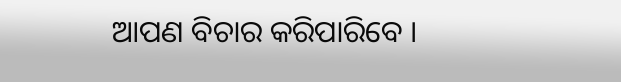ଆପଣ ବିଚାର କରିପାରିବେ ।